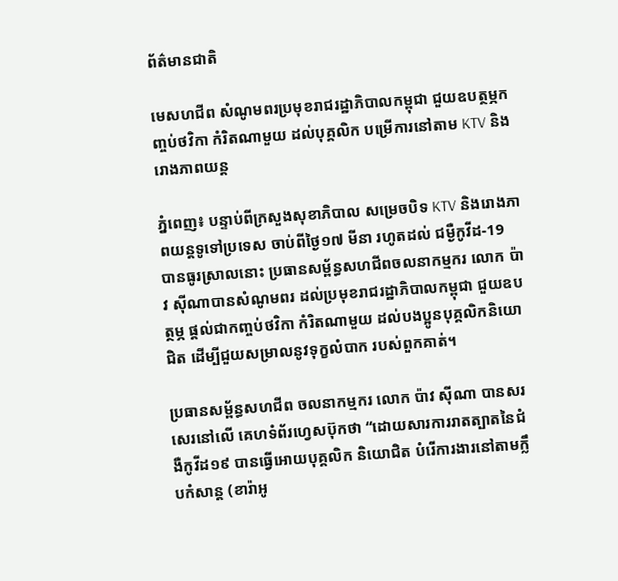ព័ត៌មានជាតិ

មេសហជីព សំណូមពរប្រមុខរាជរដ្ឋាភិបាលកម្ពុជា ជួយឧបត្ថម្ភកញ្ចប់ថវិកា កំរិតណាមួយ ដល់បុគ្គលិក បម្រើការនៅតាម KTV និងរោងភាពយន្ត

ភ្នំពេញ៖ បន្ទាប់ពីក្រសួងសុខាភិបាល សម្រេចបិទ KTV និងរោងភាពយន្តទូទៅប្រទេស ចាប់ពីថ្ងៃ១៧ មីនា រហូតដល់ ជម្ងឺកូវីដ-19 បានធូរស្រាលនោះ ប្រធានសម្ព័ន្ធសហជីពចលនាកម្មករ លោក ប៉ាវ ស៊ីណាបានសំណូមពរ ដល់ប្រមុខរាជរដ្ឋាភិបាលកម្ពុជា ជួយឧបត្ថម្ភ ផ្តល់ជាកញ្ចប់ថវិកា កំរិតណាមួយ ដល់បងប្អូនបុគ្គលិកនិយោជិត ដើម្បីជួយសម្រាលនូវទុក្ខលំបាក របស់ពួកគាត់។

ប្រធានសម្ព័ន្ធសហជីព ចលនាកម្មករ លោក ប៉ាវ ស៊ីណា បានសរសេរនៅលើ គេហទំព័រហ្វេសប៊ុកថា “ដោយសារការរាតត្បាតនៃជំងឺកូវីដ១៩ បានធ្វើអោយបុគ្គលិក និយោជិត បំរើការងារនៅតាមក្លឹបកំសាន្ត (ខារ៉ាអូ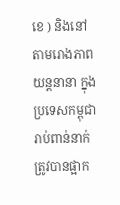ខេ ) និងនៅតាមរោងភាពយន្តនានា ក្នុងប្រទេសកម្ពុជារាប់ពាន់នាក់ ត្រូវបានផ្អាក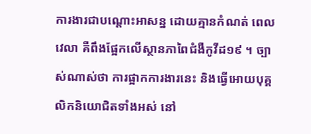ការងារជាបណ្តោះអាសន្ន ដោយគ្មានកំណត់ ពេលវេលា គឺពឹងផ្អែកលើស្ថានភាពៃជំងឺកូវីដ១៩ ។ ច្បាស់ណាស់ថា ការផ្អាកការងារនេះ និងធ្វើអោយបុគ្គលិកនិយោជិតទាំងអស់ នៅ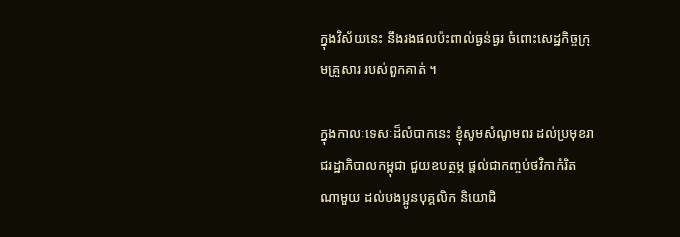ក្នុងវិស័យនេះ នឹងរងផលប៉ះពាល់ធ្ងន់ធ្ងរ ចំពោះសេដ្ឋកិច្ចក្រុមគ្រួសារ របស់ពួកគាត់ ។

ក្នុងកាលៈទេសៈដ៏លំបាកនេះ ខ្ញុំសូមសំណូមពរ ដល់ប្រមុខរាជរដ្ឋាភិបាលកម្ពុជា ជួយឧបត្ថម្ភ ផ្តល់ជាកញ្ចប់ថវិកាកំរិតណាមួយ ដល់បងប្អូនបុគ្គលិក និយោជិ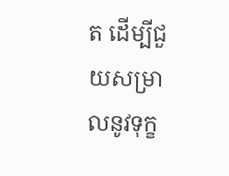ត ដើម្បីជួយសម្រាលនូវទុក្ខ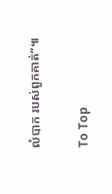លំបាក របស់ពួកគាត់”៕

To Top